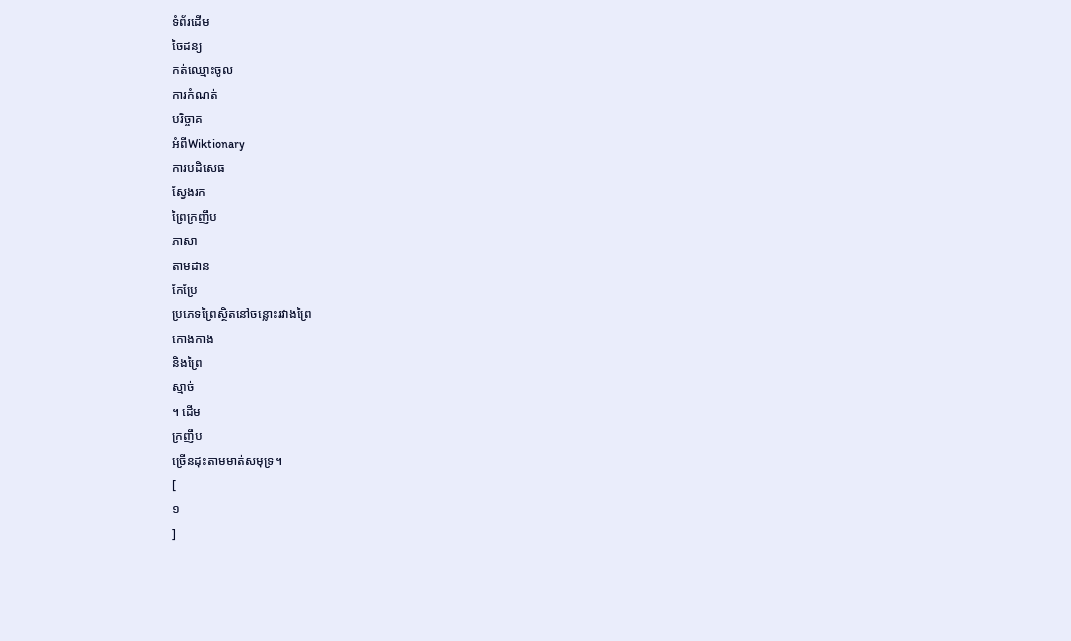ទំព័រដើម
ចៃដន្យ
កត់ឈ្មោះចូល
ការកំណត់
បរិច្ចាគ
អំពីWiktionary
ការបដិសេធ
ស្វែងរក
ព្រៃក្រញឹប
ភាសា
តាមដាន
កែប្រែ
ប្រភេទព្រៃស្ថិតនៅចន្លោះរវាងព្រៃ
កោងកាង
និងព្រៃ
ស្មាច់
។ ដើម
ក្រញឹប
ច្រើនដុះតាមមាត់សមុទ្រ។
[
១
]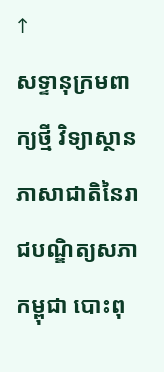↑
សទ្ទានុក្រមពាក្យថ្មី វិទ្យាស្ថានភាសាជាតិនៃរាជបណ្ឌិត្យសភាកម្ពុជា បោះពុ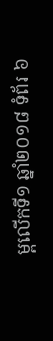ម្ពលើកទី១ ឆ្នាំ២០១៨ ទំព័រ ៦